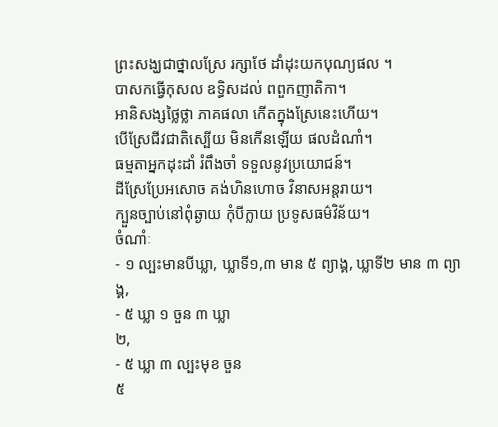ព្រះសង្ឃជាថ្នាលស្រែ រក្សាថែ ដាំដុះយកបុណ្យផល ។
បាសកធ្វើកុសល ឧទ្ធិសដល់ ពពួកញាតិកា។
អានិសង្សថ្លៃថ្លា ភាគផលា កើតក្នុងស្រែនេះហើយ។
បើស្រែជីវជាតិស្បើយ មិនកើនឡើយ ផលដំណាំ។
ធម្មតាអ្នកដុះដាំ រំពឹងចាំ ទទួលនូវប្រយោជន៍។
ដីស្រែប្រែអសោច គង់ហិនហោច វិនាសអន្តរាយ។
ក្បួនច្បាប់នៅពុំឆ្ងាយ កុំបីក្លាយ ប្រទូសធម៌វិន័យ។
ចំណាំៈ
- ១ ល្បះមានបីឃ្លា, ឃ្លាទី១,៣ មាន ៥ ព្យាង្គ, ឃ្លាទី២ មាន ៣ ព្យាង្គ,
- ៥ ឃ្លា ១ ចួន ៣ ឃ្លា
២,
- ៥ ឃ្លា ៣ ល្បះមុខ ចួន
៥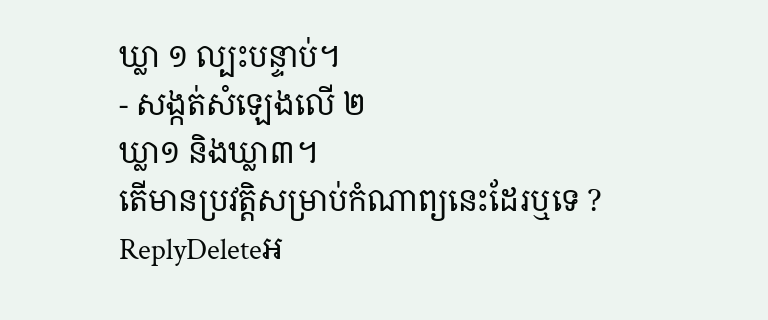ឃ្លា ១ ល្បះបន្ទាប់។
- សង្កត់សំឡេងលើ ២
ឃ្លា១ និងឃ្លា៣។
តើមានប្រវត្តិសម្រាប់កំណាព្យនេះដែរឬទេ ?
ReplyDeleteអ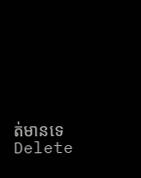ត់មានទេ
Delete